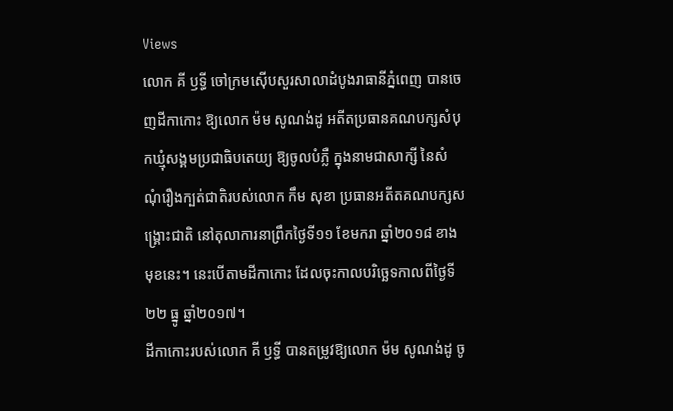Views
លោក គី ឫទ្ធី ចៅក្រមស៊ើបសួរសាលាដំបូងរាធានីភ្នំពេញ បានចេញដីកាកោះ ឱ្យលោក ម៉ម សូណង់ដូ អតីតប្រធានគណបក្សសំបុកឃ្មុំសង្គមប្រជាធិបតេយ្យ ឱ្យចូលបំភ្លឺ ក្នុងនាមជាសាក្សី នៃសំណុំរឿងក្បត់ជាតិរបស់លោក កឹម សុខា ប្រធានអតីតគណបក្សសង្គ្រោះជាតិ នៅតុលាការនាព្រឹកថ្ងៃទី១១ ខែមករា ឆ្នាំ២០១៨ ខាងមុខនេះ។ នេះបើតាមដីកាកោះ ដែលចុះកាលបរិច្ឆេទកាលពីថ្ងៃទី២២ ធ្នូ ឆ្នាំ២០១៧។
ដីកាកោះរបស់លោក គី ឫទ្ធី បានតម្រូវឱ្យលោក ម៉ម សូណង់ដូ ចូ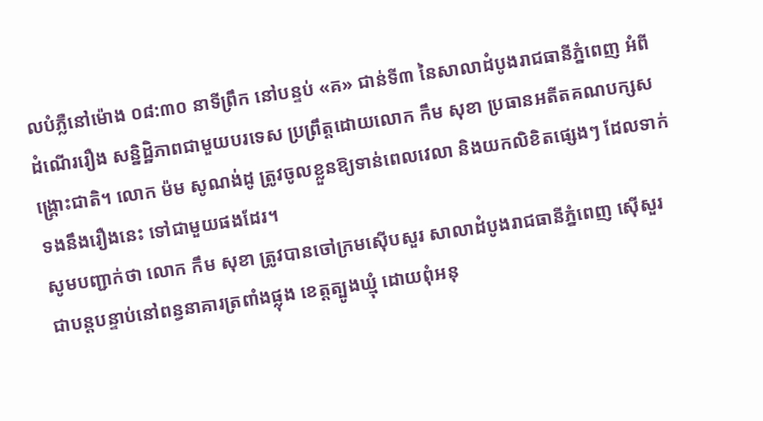លបំភ្លឺនៅម៉ោង ០៨:៣០ នាទីព្រឹក នៅបន្ទប់ «គ» ជាន់ទី៣ នៃសាលាដំបូងរាជធានីភ្នំពេញ អំពីដំណើររឿង សន្និដ្ឋិភាពជាមួយបរទេស ប្រព្រឹត្តដោយលោក កឹម សុខា ប្រធានអតីតគណបក្សសង្គ្រោះជាតិ។ លោក ម៉ម សូណង់ដូ ត្រូវចូលខ្លួនឱ្យទាន់ពេលវេលា និងយកលិខិតផ្សេងៗ ដែលទាក់ទងនឹងរឿងនេះ ទៅជាមួយផងដែរ។
សូមបញ្ជាក់ថា លោក កឹម សុខា ត្រូវបានចៅក្រមស៊ើបសួរ សាលាដំបូងរាជធានីភ្នំពេញ ស៊ើសួរជាបន្តបន្ទាប់នៅពន្ធនាគារត្រពាំងផ្លុង ខេត្តត្បូងឃ្មុំ ដោយពុំអនុ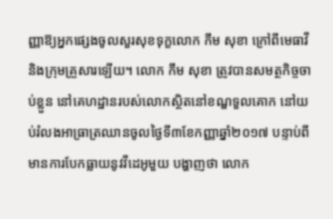ញ្ញាឱ្យអ្នកផ្សេងចូលសួរសុខទុក្ខលោក កឹម សុខា ក្រៅពីមេធាវី និងក្រុមគ្រួសារឡើយ។ លោក កឹម សុខា ត្រូវបានសមត្ថកិច្ចចាប់ខ្លួន នៅគេហដ្ឋានរបស់លោកស្ថិតនៅខណ្ឌទួលគោក នៅយប់រំលងអាធ្រាត្រឈានចូលថ្ងៃទី៣ខែកញ្ញាឆ្នាំ២០១៧ បន្ទាប់ពីមានការបែកធ្លាយនូវវីដេអូមួយ បង្ហាញថា លោក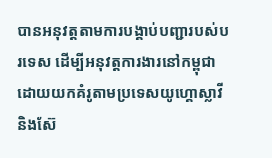បានអនុវត្តតាមការបង្គាប់បញ្ជារបស់បរទេស ដើម្បីអនុវត្តការងារនៅកម្ពុជាដោយយកគំរូតាមប្រទេសយូហ្គោស្លាវី និងស៊ែ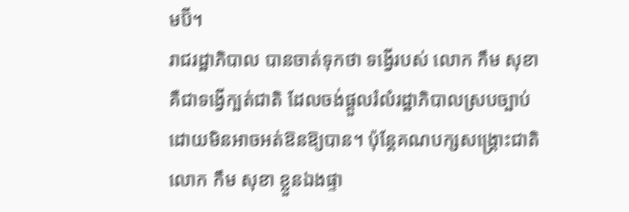មប៊ី។
រាជរដ្ឋាភិបាល បានចាត់ទុកថា ទង្វើរបស់ លោក កឹម សុខា គឺជាទង្វើក្បត់ជាតិ ដែលចង់ផ្ដួលរំលំរដ្ឋាភិបាលស្របច្បាប់ ដោយមិនអាចអត់ឱនឱ្យបាន។ ប៉ុន្តែគណបក្សសង្គ្រោះជាតិ លោក កឹម សុខា ខ្លួនឯងផ្ទា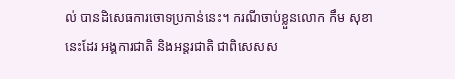ល់ បានដិសេធការចោទប្រកាន់នេះ។ ករណីចាប់ខ្លួនលោក កឹម សុខា នេះដែរ អង្គការជាតិ និងអន្តរជាតិ ជាពិសេសស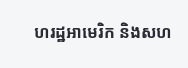ហរដ្ឋអាមេរិក និងសហ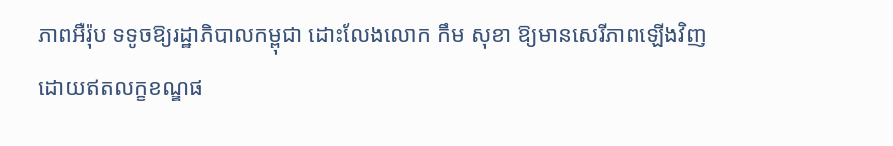ភាពអឺរ៉ុប ទទូចឱ្យរដ្ឋាភិបាលកម្ពុជា ដោះលែងលោក កឹម សុខា ឱ្យមានសេរីភាពឡើងវិញដោយឥតលក្ខខណ្ឌផ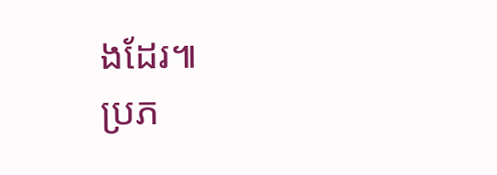ងដែរ៕
ប្រភ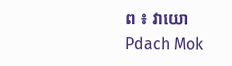ព ៖ វាយោ
Pdach Mok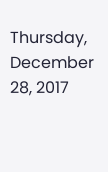Thursday, December 28, 2017